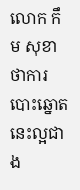លោក កឹម សុខា ថាការបោះឆ្នោតនេះល្អជាង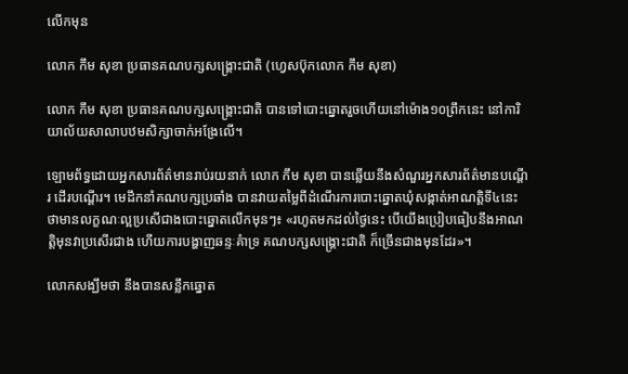លើកមុន

លោក កឹម សុខា ប្រធានគណបក្សសង្រ្គោះជាតិ (ហ្វេសប៊ុកលោក កឹម សុខា)

លោក កឹម សុខា ប្រធានគណបក្សសង្រ្គោះជាតិ បានទៅបោះឆ្នោតរួចហើយនៅម៉ោង១០ព្រឹកនេះ នៅការិយាល័យសាលាបឋមសិក្សាចាក់អង្រែលើ។

ឡោមព័ទ្ធដោយអ្នកសារព័ត៌មានរាប់រយនាក់ លោក កឹម សុខា បានឆ្លើយនឹងសំណួរអ្នកសារព័ត៌មានបណ្តើរ ដើរបណ្តើរ។ មេដឹកនាំគណបក្សប្រឆាំង បានវាយតម្លៃពីដំណើរការបោះឆ្នោតឃុំសង្កាត់អាណត្តិទី៤នេះ ថាមានលក្ខណៈល្អប្រសើជាងបោះឆ្នោតលើកមុនៗ៖ «រហូតមកដល់ថ្ងៃនេះ បើយើងប្រៀបធៀបនឹងអាណត្តិមុនវាប្រសើរជាង ហើយការបង្ហាញឆន្ទៈគំាទ្រ គណបក្សសង្គ្រោះជាតិ ក៏ច្រើនជាងមុនដែរ»។

លោកសង្ឃឹមថា នឹងបានសន្លឹកឆ្នោត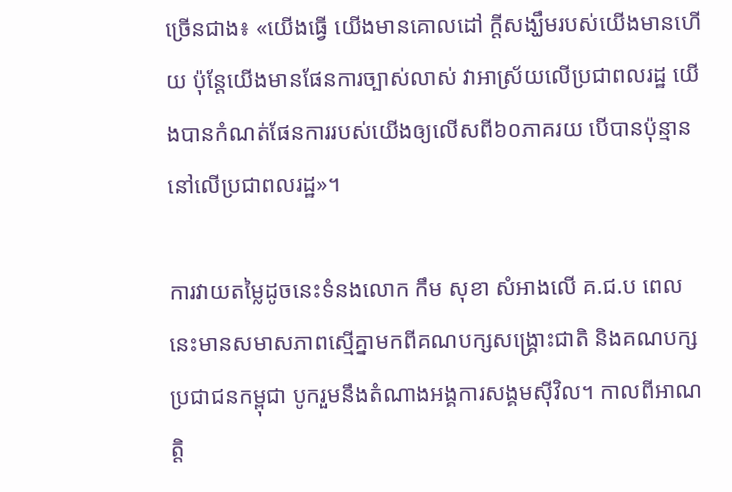ច្រើនជាង៖ «យើងធ្វើ យើងមានគោលដៅ ក្តីសង្ឃឹមរបស់យើងមានហើយ ប៉ុន្តែយើងមានផែនការច្បាស់លាស់ វាអាស្រ័យលើប្រជាពលរដ្ឋ យើងបានកំណត់ផែនការរបស់យើងឲ្យលើសពី៦០ភាគរយ បើបានប៉ុន្មាននៅលើប្រជាពលរដ្ឋ»។

ការវាយតម្លៃដូចនេះទំនងលោក កឹម សុខា សំអាងលើ គ.ជ.ប ពេលនេះមានសមាសភាពស្មើគ្នាមកពីគណបក្សសង្រ្គោះជាតិ និងគណបក្សប្រជាជនកម្ពុជា បូករួមនឹងតំណាងអង្គការសង្គមស៊ីវិល។ កាលពីអាណត្តិ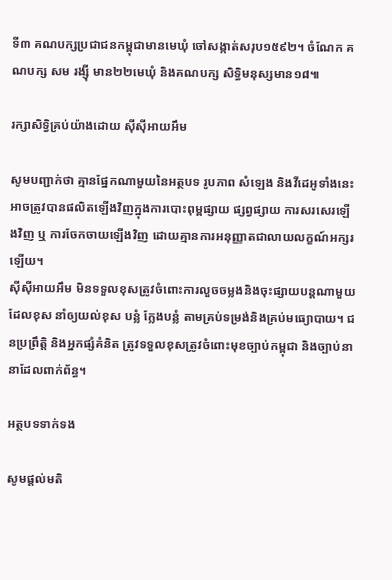ទី៣ គណបក្សប្រជាជនកម្ពុជាមានមេឃុំ ចៅសង្កាត់សរុប១៥៩២។ ចំណែក គណបក្ស សម រង្ស៊ី មាន២២មេឃុំ និងគណបក្ស សិទ្ធិមនុស្សមាន១៨៕

រក្សាសិទ្វិគ្រប់យ៉ាងដោយ ស៊ីស៊ីអាយអឹម

សូមបញ្ជាក់ថា គ្មានផ្នែកណាមួយនៃអត្ថបទ រូបភាព សំឡេង និងវីដេអូទាំងនេះ អាចត្រូវបានផលិតឡើងវិញក្នុងការបោះពុម្ពផ្សាយ ផ្សព្វផ្សាយ ការសរសេរឡើងវិញ ឬ ការចែកចាយឡើងវិញ ដោយគ្មានការអនុញ្ញាតជាលាយលក្ខណ៍អក្សរឡើយ។
ស៊ីស៊ីអាយអឹម មិនទទួលខុសត្រូវចំពោះការលួចចម្លងនិងចុះផ្សាយបន្តណាមួយ ដែលខុស នាំឲ្យយល់ខុស បន្លំ ក្លែងបន្លំ តាមគ្រប់ទម្រង់និងគ្រប់មធ្យោបាយ។ ជនប្រព្រឹត្តិ និងអ្នកផ្សំគំនិត ត្រូវទទួលខុសត្រូវចំពោះមុខច្បាប់កម្ពុជា និងច្បាប់នានាដែលពាក់ព័ន្ធ។

អត្ថបទទាក់ទង

សូមផ្ដល់មតិ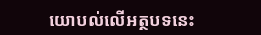យោបល់លើអត្ថបទនេះ